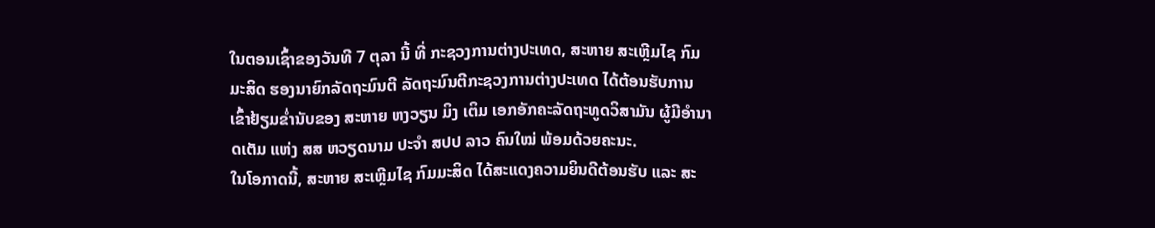ໃນຕອນເຊົ້າຂອງວັນທີ 7 ຕຸລາ ນີ້ ທີ່ ກະຊວງການຕ່າງປະເທດ, ສະຫາຍ ສະເຫຼີມໄຊ ກົມມະສິດ ຮອງນາຍົກລັດຖະມົນຕີ ລັດຖະມົນຕີກະຊວງການຕ່າງປະເທດ ໄດ້ຕ້ອນຮັບການເຂົ້າຢ້ຽມຂໍ່ານັບຂອງ ສະຫາຍ ຫງວຽນ ມິງ ເຕິມ ເອກອັກຄະລັດຖະທູດວິສາມັນ ຜູ້ມີອໍານາດເຕັມ ແຫ່ງ ສສ ຫວຽດນາມ ປະຈໍາ ສປປ ລາວ ຄົນໃໝ່ ພ້ອມດ້ວຍຄະນະ.
ໃນໂອກາດນີ້, ສະຫາຍ ສະເຫຼີມໄຊ ກົມມະສິດ ໄດ້ສະແດງຄວາມຍິນດີຕ້ອນຮັບ ແລະ ສະ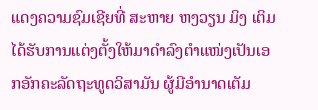ແດງຄວາມຊົມເຊີຍທີ່ ສະຫາຍ ຫງວຽນ ມິງ ເຕິມ ໄດ້ຮັບການແຕ່ງຕັ້ງໃຫ້ມາດໍາລົງຕໍາແໜ່ງເປັນເອກອັກຄະລັດຖະທູດວິສາມັນ ຜູ້ມີອໍານາດເຕັມ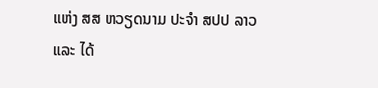ແຫ່ງ ສສ ຫວຽດນາມ ປະຈໍາ ສປປ ລາວ ແລະ ໄດ້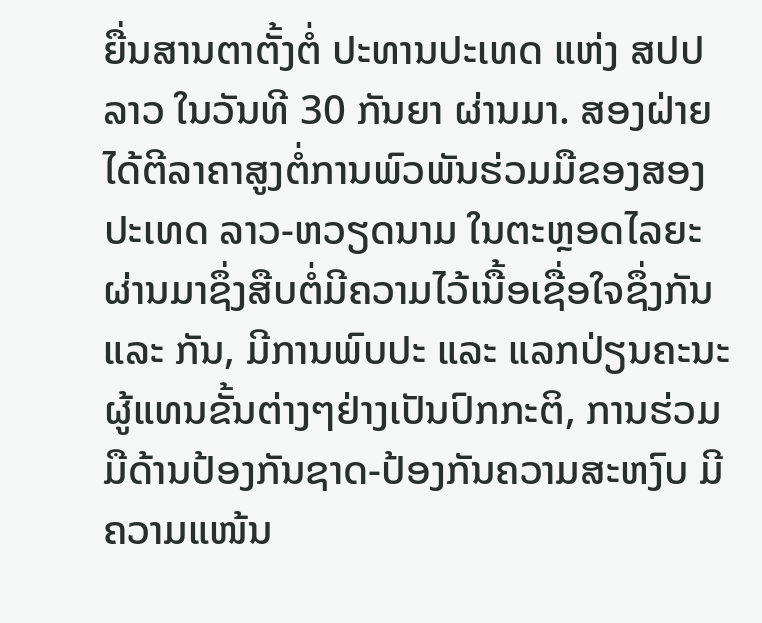ຍື່ນສານຕາຕັ້ງຕໍ່ ປະທານປະເທດ ແຫ່ງ ສປປ ລາວ ໃນວັນທີ 30 ກັນຍາ ຜ່ານມາ. ສອງຝ່າຍໄດ້ຕີລາຄາສູງຕໍ່ການພົວພັນຮ່ວມມືຂອງສອງປະເທດ ລາວ-ຫວຽດນາມ ໃນຕະຫຼອດໄລຍະຜ່ານມາຊຶ່ງສືບຕໍ່ມີຄວາມໄວ້ເນື້ອເຊື່ອໃຈຊຶ່ງກັນ ແລະ ກັນ, ມີການພົບປະ ແລະ ແລກປ່ຽນຄະນະຜູ້ແທນຂັ້ນຕ່າງໆຢ່າງເປັນປົກກະຕິ, ການຮ່ວມມືດ້ານປ້ອງກັນຊາດ-ປ້ອງກັນຄວາມສະຫງົບ ມີຄວາມແໜ້ນ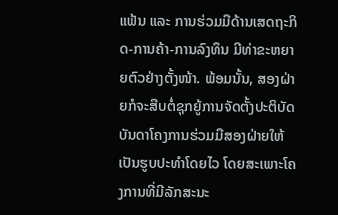ແຟ້ນ ແລະ ການຮ່ວມມືດ້ານເສດຖະກິດ-ການຄ້າ-ການລົງທຶນ ມີທ່າຂະຫຍາຍຕົວຢ່າງຕັ້ງໜ້າ. ພ້ອມນັ້ນ, ສອງຝ່າຍກໍຈະສືບຕໍ່ຊຸກຍູ້ການຈັດຕັ້ງປະຕິບັດບັນດາໂຄງການຮ່ວມມືສອງຝ່າຍໃຫ້ເປັນຮູບປະທໍາໂດຍໄວ ໂດຍສະເພາະໂຄງການທີ່ມີລັກສະນະ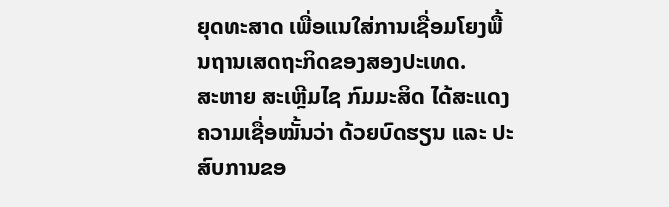ຍຸດທະສາດ ເພື່ອແນໃສ່ການເຊື່ອມໂຍງພື້ນຖານເສດຖະກິດຂອງສອງປະເທດ.
ສະຫາຍ ສະເຫຼີມໄຊ ກົມມະສິດ ໄດ້ສະແດງຄວາມເຊື່ອໝັ້ນວ່າ ດ້ວຍບົດຮຽນ ແລະ ປະສົບການຂອ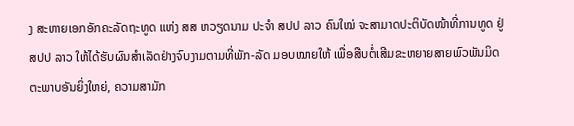ງ ສະຫາຍເອກອັກຄະລັດຖະທູດ ແຫ່ງ ສສ ຫວຽດນາມ ປະຈໍາ ສປປ ລາວ ຄົນໃໝ່ ຈະສາມາດປະຕິບັດໜ້າທີ່ການທູດ ຢູ່ ສປປ ລາວ ໃຫ້ໄດ້ຮັບຜົນສໍາເລັດຢ່າງຈົບງາມຕາມທີ່ພັກ-ລັດ ມອບໝາຍໃຫ້ ເພື່ອສືບຕໍ່ເສີມຂະຫຍາຍສາຍພົວພັນມິດຕະພາບອັນຍິ່ງໃຫຍ່, ຄວາມສາມັກ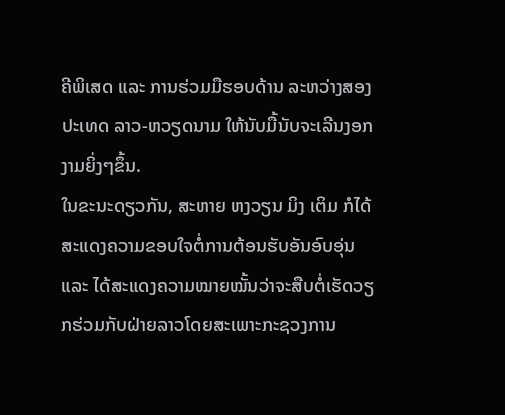ຄີພິເສດ ແລະ ການຮ່ວມມືຮອບດ້ານ ລະຫວ່າງສອງປະເທດ ລາວ-ຫວຽດນາມ ໃຫ້ນັບມື້ນັບຈະເລີນງອກງາມຍິ່ງໆຂຶ້ນ.
ໃນຂະນະດຽວກັນ, ສະຫາຍ ຫງວຽນ ມິງ ເຕິມ ກໍໄດ້ສະແດງຄວາມຂອບໃຈຕໍ່ການຕ້ອນຮັບອັນອົບອຸ່ນ ແລະ ໄດ້ສະແດງຄວາມໝາຍໝັ້ນວ່າຈະສືບຕໍ່ເຮັດວຽກຮ່ວມກັບຝ່າຍລາວໂດຍສະເພາະກະຊວງການ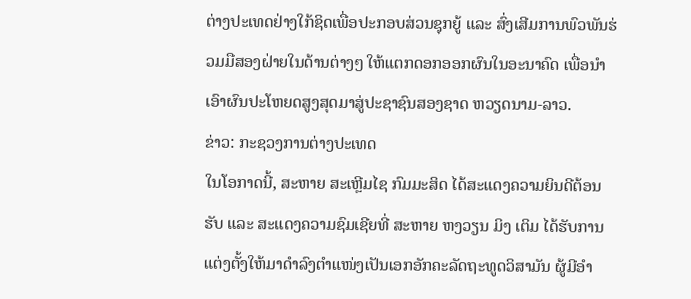ຕ່າງປະເທດຢ່າງໃກ້ຊິດເພື່ອປະກອບສ່ວນຊຸກຍູ້ ແລະ ສົ່ງເສີມການພົວພັນຮ່ວມມືສອງຝ່າຍໃນດ້ານຕ່າງໆ ໃຫ້ແຕກດອກອອກຜົນໃນອະນາຄົດ ເພື່ອນໍາເອົາຜົນປະໂຫຍດສູງສຸດມາສູ່ປະຊາຊົນສອງຊາດ ຫວຽດນາມ-ລາວ.
ຂ່າວ: ກະຊວງການຕ່າງປະເທດ
ໃນໂອກາດນີ້, ສະຫາຍ ສະເຫຼີມໄຊ ກົມມະສິດ ໄດ້ສະແດງຄວາມຍິນດີຕ້ອນຮັບ ແລະ ສະແດງຄວາມຊົມເຊີຍທີ່ ສະຫາຍ ຫງວຽນ ມິງ ເຕິມ ໄດ້ຮັບການແຕ່ງຕັ້ງໃຫ້ມາດໍາລົງຕໍາແໜ່ງເປັນເອກອັກຄະລັດຖະທູດວິສາມັນ ຜູ້ມີອໍາ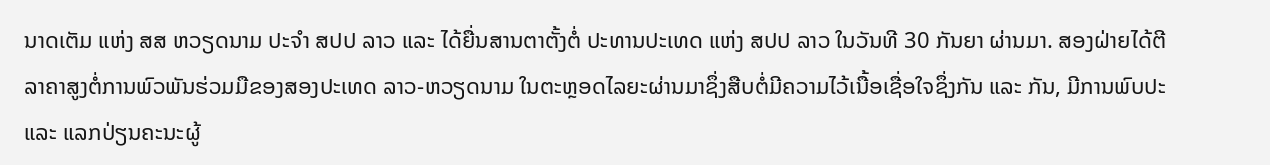ນາດເຕັມ ແຫ່ງ ສສ ຫວຽດນາມ ປະຈໍາ ສປປ ລາວ ແລະ ໄດ້ຍື່ນສານຕາຕັ້ງຕໍ່ ປະທານປະເທດ ແຫ່ງ ສປປ ລາວ ໃນວັນທີ 30 ກັນຍາ ຜ່ານມາ. ສອງຝ່າຍໄດ້ຕີລາຄາສູງຕໍ່ການພົວພັນຮ່ວມມືຂອງສອງປະເທດ ລາວ-ຫວຽດນາມ ໃນຕະຫຼອດໄລຍະຜ່ານມາຊຶ່ງສືບຕໍ່ມີຄວາມໄວ້ເນື້ອເຊື່ອໃຈຊຶ່ງກັນ ແລະ ກັນ, ມີການພົບປະ ແລະ ແລກປ່ຽນຄະນະຜູ້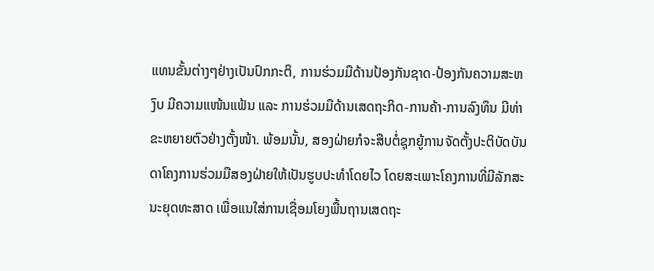ແທນຂັ້ນຕ່າງໆຢ່າງເປັນປົກກະຕິ, ການຮ່ວມມືດ້ານປ້ອງກັນຊາດ-ປ້ອງກັນຄວາມສະຫງົບ ມີຄວາມແໜ້ນແຟ້ນ ແລະ ການຮ່ວມມືດ້ານເສດຖະກິດ-ການຄ້າ-ການລົງທຶນ ມີທ່າຂະຫຍາຍຕົວຢ່າງຕັ້ງໜ້າ. ພ້ອມນັ້ນ, ສອງຝ່າຍກໍຈະສືບຕໍ່ຊຸກຍູ້ການຈັດຕັ້ງປະຕິບັດບັນດາໂຄງການຮ່ວມມືສອງຝ່າຍໃຫ້ເປັນຮູບປະທໍາໂດຍໄວ ໂດຍສະເພາະໂຄງການທີ່ມີລັກສະນະຍຸດທະສາດ ເພື່ອແນໃສ່ການເຊື່ອມໂຍງພື້ນຖານເສດຖະ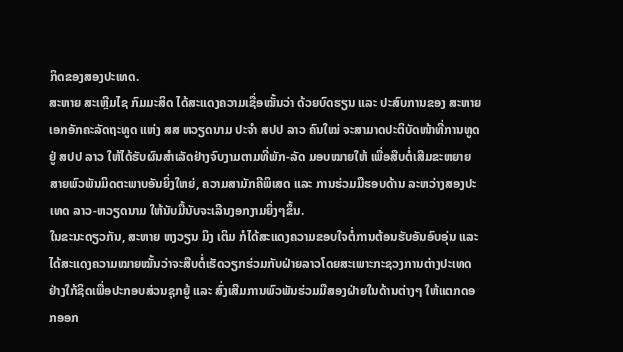ກິດຂອງສອງປະເທດ.
ສະຫາຍ ສະເຫຼີມໄຊ ກົມມະສິດ ໄດ້ສະແດງຄວາມເຊື່ອໝັ້ນວ່າ ດ້ວຍບົດຮຽນ ແລະ ປະສົບການຂອງ ສະຫາຍເອກອັກຄະລັດຖະທູດ ແຫ່ງ ສສ ຫວຽດນາມ ປະຈໍາ ສປປ ລາວ ຄົນໃໝ່ ຈະສາມາດປະຕິບັດໜ້າທີ່ການທູດ ຢູ່ ສປປ ລາວ ໃຫ້ໄດ້ຮັບຜົນສໍາເລັດຢ່າງຈົບງາມຕາມທີ່ພັກ-ລັດ ມອບໝາຍໃຫ້ ເພື່ອສືບຕໍ່ເສີມຂະຫຍາຍສາຍພົວພັນມິດຕະພາບອັນຍິ່ງໃຫຍ່, ຄວາມສາມັກຄີພິເສດ ແລະ ການຮ່ວມມືຮອບດ້ານ ລະຫວ່າງສອງປະເທດ ລາວ-ຫວຽດນາມ ໃຫ້ນັບມື້ນັບຈະເລີນງອກງາມຍິ່ງໆຂຶ້ນ.
ໃນຂະນະດຽວກັນ, ສະຫາຍ ຫງວຽນ ມິງ ເຕິມ ກໍໄດ້ສະແດງຄວາມຂອບໃຈຕໍ່ການຕ້ອນຮັບອັນອົບອຸ່ນ ແລະ ໄດ້ສະແດງຄວາມໝາຍໝັ້ນວ່າຈະສືບຕໍ່ເຮັດວຽກຮ່ວມກັບຝ່າຍລາວໂດຍສະເພາະກະຊວງການຕ່າງປະເທດຢ່າງໃກ້ຊິດເພື່ອປະກອບສ່ວນຊຸກຍູ້ ແລະ ສົ່ງເສີມການພົວພັນຮ່ວມມືສອງຝ່າຍໃນດ້ານຕ່າງໆ ໃຫ້ແຕກດອກອອກ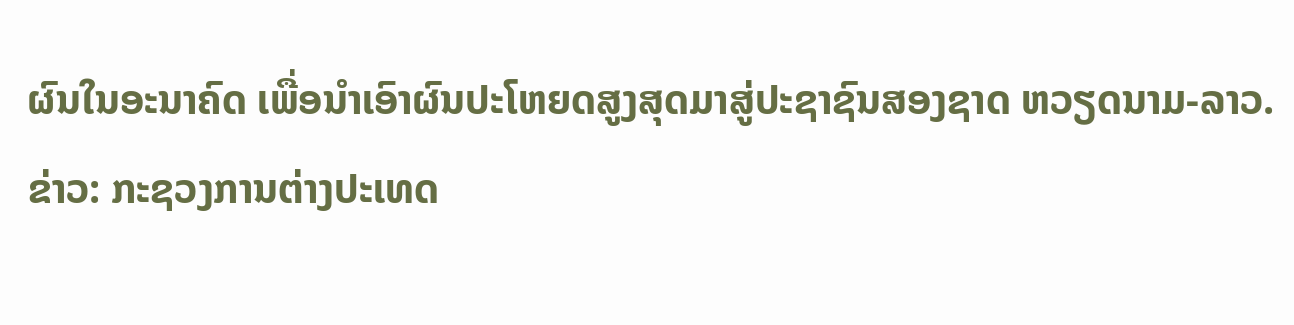ຜົນໃນອະນາຄົດ ເພື່ອນໍາເອົາຜົນປະໂຫຍດສູງສຸດມາສູ່ປະຊາຊົນສອງຊາດ ຫວຽດນາມ-ລາວ.
ຂ່າວ: ກະຊວງການຕ່າງປະເທດ